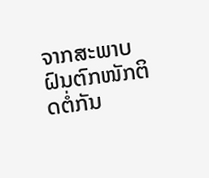ຈາກສະພາບຝົນຕົກໜັກຕິດຕໍ່ກັນ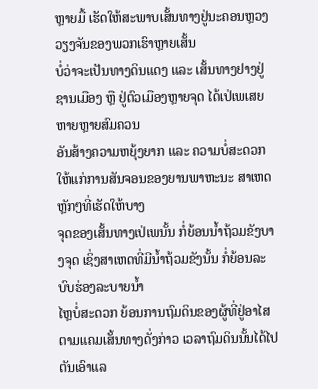ຫຼາຍມື້ ເຮັດໃຫ້ສະພາບເສັ້ນທາງຢູ່ນະຄອນຫຼວງວຽງຈັນຂອງພວກເຮົາຫຼາຍເສັ້ນ
ບໍ່ວ່າຈະເປັນທາງດິນແດງ ແລະ ເສັ້ນທາງຢາງຢູ່ຊານເມືອງ ຫຼື ຢູ່ຕົວເມືອງຫຼາຍຈຸດ ໄດ້ເປ່ເພເສຍຫາຍຫຼາຍສົມຄວນ
ອັນສ້າງຄວາມຫຍຸ້ງຍາກ ແລະ ຄວາມບໍ່ສະດວກ ໃຫ້ແກ່ການສັນຈອນຂອງຍານພາຫະນະ ສາເຫດຫຼັກໆທີ່ເຮັດໃຫ້ບາງ
ຈຸດຂອງເສັ້ນທາງເປ່ເພນັ້ນ ກໍ່ຍ້ອນນ້ຳຖ້ວມຂັງບາງຈຸດ ເຊິ່ງສາເຫດທີ່ມີນ້ຳຖ້ວມຂັງນັ້ນ ກໍ່ຍ້ອນລະບົບຮ່ອງລະບາຍນ້ຳ
ໄຫຼບໍ່ສະດວກ ຍ້ອນການຖົມດິນຂອງຜູ້ທີ່ຢູ່ອາໄສຕາມແຄມເສັ້ນທາງດັ່ງກ່າວ ເວລາຖົມດິນນັ້ນໄດ້ໄປຕັນເອົາແລ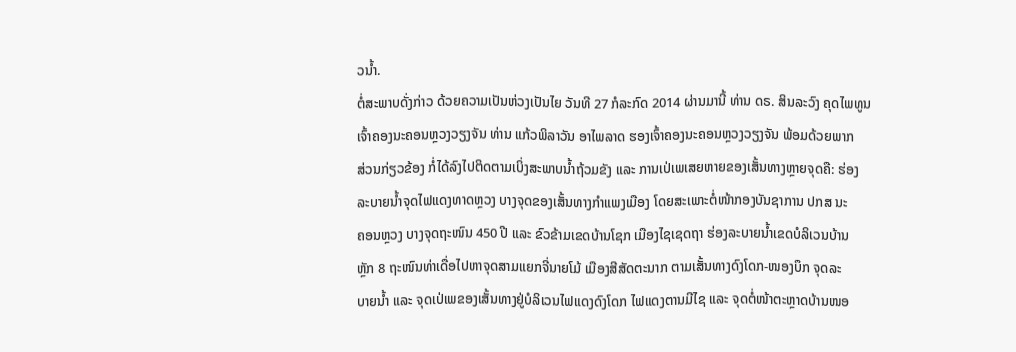ວນ້ຳ.
ຕໍ່ສະພາບດັ່ງກ່າວ ດ້ວຍຄວາມເປັນຫ່ວງເປັນໄຍ ວັນທີ 27 ກໍລະກົດ 2014 ຜ່ານມານີ້ ທ່ານ ດຣ. ສິນລະວົງ ຄຸດໄພທູນ
ເຈົ້າຄອງນະຄອນຫຼວງວຽງຈັນ ທ່ານ ແກ້ວພິລາວັນ ອາໄພລາດ ຮອງເຈົ້າຄອງນະຄອນຫຼວງວຽງຈັນ ພ້ອມດ້ວຍພາກ
ສ່ວນກ່ຽວຂ້ອງ ກໍ່ໄດ້ລົງໄປຕິດຕາມເບິ່ງສະພາບນ້ຳຖ້ວມຂັງ ແລະ ການເປ່ເພເສຍຫາຍຂອງເສັ້ນທາງຫຼາຍຈຸດຄື: ຮ່ອງ
ລະບາຍນ້ຳຈຸດໄຟແດງທາດຫຼວງ ບາງຈຸດຂອງເສັ້ນທາງກຳແພງເມືອງ ໂດຍສະເພາະຕໍ່ໜ້າກອງບັນຊາການ ປກສ ນະ
ຄອນຫຼວງ ບາງຈຸດຖະໜົນ 450 ປີ ແລະ ຂົວຂ້າມເຂດບ້ານໂຊກ ເມືອງໄຊເຊດຖາ ຮ່ອງລະບາຍນ້ຳເຂດບໍລິເວນບ້ານ
ຫຼັກ 8 ຖະໜົນທ່າເດື່ອໄປຫາຈຸດສາມແຍກຈີ່ນາຍໂມ້ ເມືອງສີສັດຕະນາກ ຕາມເສັ້ນທາງດົງໂດກ-ໜອງບຶກ ຈຸດລະ
ບາຍນ້ຳ ແລະ ຈຸດເປ່ເພຂອງເສັ້ນທາງຢູ່ບໍລິເວນໄຟແດງດົງໂດກ ໄຟແດງຕານມີໄຊ ແລະ ຈຸດຕໍ່ໜ້າຕະຫຼາດບ້ານໜອ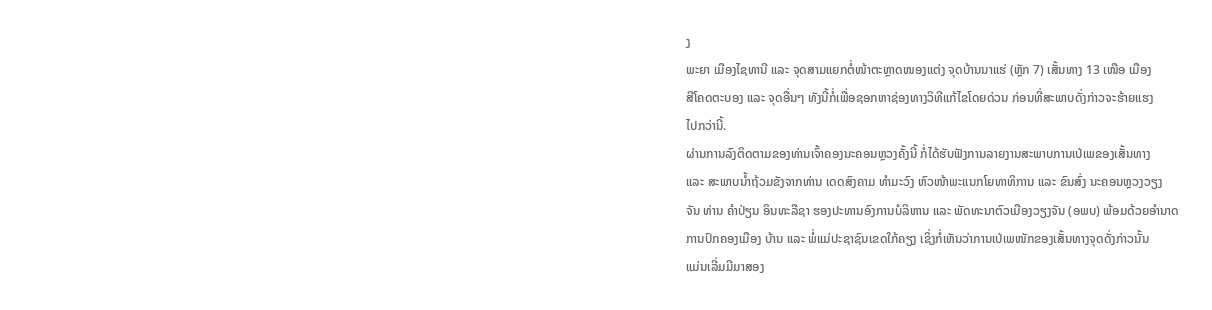ງ
ພະຍາ ເມືອງໄຊທານີ ແລະ ຈຸດສາມແຍກຕໍ່ໜ້າຕະຫຼາດໜອງແຕ່ງ ຈຸດບ້ານນາແຮ່ (ຫຼັກ 7) ເສັ້ນທາງ 13 ເໜືອ ເມືອງ
ສີໂຄດຕະບອງ ແລະ ຈຸດອື່ນໆ ທັງນີ້ກໍ່ເພື່ອຊອກຫາຊ່ອງທາງວິທີແກ້ໄຂໂດຍດ່ວນ ກ່ອນທີ່ສະພາບດັ່ງກ່າວຈະຮ້າຍແຮງ
ໄປກວ່ານີ້.
ຜ່ານການລົງຕິດຕາມຂອງທ່ານເຈົ້າຄອງນະຄອນຫຼວງຄັ້ງນີ້ ກໍ່ໄດ້ຮັບຟັງການລາຍງານສະພາບການເປ່ເພຂອງເສັ້ນທາງ
ແລະ ສະພາບນ້ຳຖ້ວມຂັງຈາກທ່ານ ເດດສົງຄາມ ທຳມະວົງ ຫົວໜ້າພະແນກໂຍທາທິການ ແລະ ຂົນສົ່ງ ນະຄອນຫຼວງວຽງ
ຈັນ ທ່ານ ຄຳປ່ຽນ ອິນທະລືຊາ ຮອງປະທານອົງການບໍລິຫານ ແລະ ພັດທະນາຕົວເມືອງວຽງຈັນ (ອພບ) ພ້ອມດ້ວຍອຳນາດ
ການປົກຄອງເມືອງ ບ້ານ ແລະ ພໍ່ແມ່ປະຊາຊົນເຂດໃກ້ຄຽງ ເຊິ່ງກໍ່ເຫັນວ່າການເປ່ເພໜັກຂອງເສັ້ນທາງຈຸດດັ່ງກ່າວນັ້ນ
ແມ່ນເລີ່ມມີມາສອງ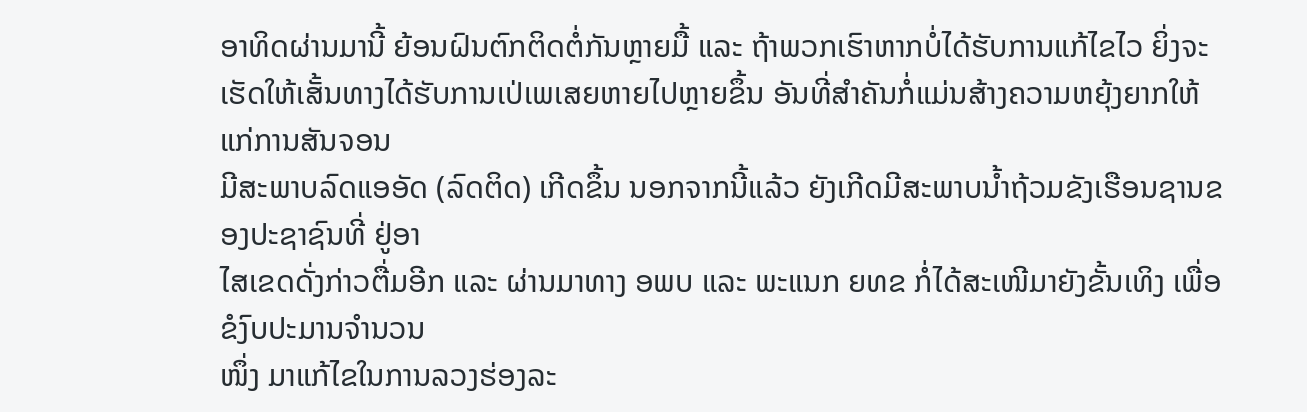ອາທິດຜ່ານມານີ້ ຍ້ອນຝົນຕົກຕິດຕໍ່ກັນຫຼາຍມື້ ແລະ ຖ້າພວກເຮົາຫາກບໍ່ໄດ້ຮັບການແກ້ໄຂໄວ ຍິ່ງຈະ
ເຮັດໃຫ້ເສັ້ນທາງໄດ້ຮັບການເປ່ເພເສຍຫາຍໄປຫຼາຍຂຶ້ນ ອັນທີ່ສຳຄັນກໍ່ແມ່ນສ້າງຄວາມຫຍຸ້ງຍາກໃຫ້ແກ່ການສັນຈອນ
ມີສະພາບລົດແອອັດ (ລົດຕິດ) ເກີດຂຶ້ນ ນອກຈາກນີ້ແລ້ວ ຍັງເກີດມີສະພາບນ້ຳຖ້ວມຂັງເຮືອນຊານຂອງປະຊາຊົນທີ່ ຢູ່ອາ
ໄສເຂດດັ່ງກ່າວຕື່ມອີກ ແລະ ຜ່ານມາທາງ ອພບ ແລະ ພະແນກ ຍທຂ ກໍ່ໄດ້ສະເໜີມາຍັງຂັ້ນເທິງ ເພື່ອຂໍງົບປະມານຈຳນວນ
ໜຶ່ງ ມາແກ້ໄຂໃນການລວງຮ່ອງລະ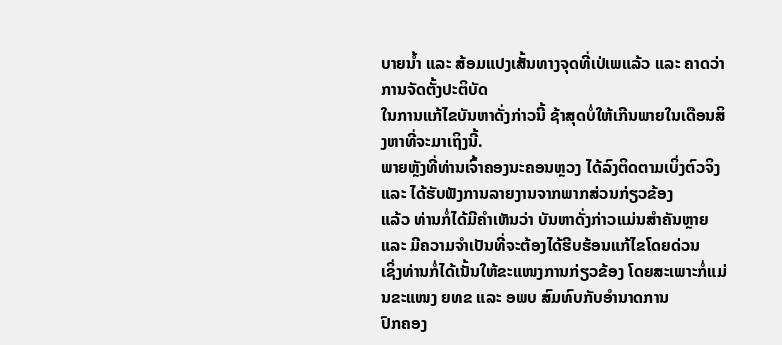ບາຍນ້ຳ ແລະ ສ້ອມແປງເສັ້ນທາງຈຸດທີ່ເປ່ເພແລ້ວ ແລະ ຄາດວ່າການຈັດຕັ້ງປະຕິບັດ
ໃນການແກ້ໄຂບັນຫາດັ່ງກ່າວນີ້ ຊ້າສຸດບໍ່ໃຫ້ເກີນພາຍໃນເດືອນສິງຫາທີ່ຈະມາເຖິງນີ້.
ພາຍຫຼັງທີ່ທ່ານເຈົ້າຄອງນະຄອນຫຼວງ ໄດ້ລົງຕິດຕາມເບິ່ງຕົວຈິງ ແລະ ໄດ້ຮັບຟັງການລາຍງານຈາກພາກສ່ວນກ່ຽວຂ້ອງ
ແລ້ວ ທ່ານກໍ່ໄດ້ມີຄຳເຫັນວ່າ ບັນຫາດັ່ງກ່າວແມ່ນສຳຄັນຫຼາຍ ແລະ ມີຄວາມຈຳເປັນທີ່ຈະຕ້ອງໄດ້ຮີບຮ້ອນແກ້ໄຂໂດຍດ່ວນ
ເຊິ່ງທ່ານກໍ່ໄດ້ເນັ້ນໃຫ້ຂະແໜງການກ່ຽວຂ້ອງ ໂດຍສະເພາະກໍ່ແມ່ນຂະແໜງ ຍທຂ ແລະ ອພບ ສົມທົບກັບອຳນາດການ
ປົກຄອງ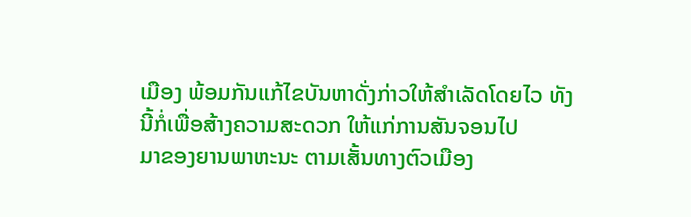ເມືອງ ພ້ອມກັນແກ້ໄຂບັນຫາດັ່ງກ່າວໃຫ້ສຳເລັດໂດຍໄວ ທັງນີ້ກໍ່ເພື່ອສ້າງຄວາມສະດວກ ໃຫ້ແກ່ການສັນຈອນໄປ
ມາຂອງຍານພາຫະນະ ຕາມເສັ້ນທາງຕົວເມືອງ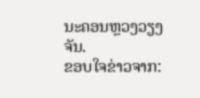ນະຄອນຫຼວງວຽງຈັນ.
ຂອບໃຈຂ່າວຈາກ: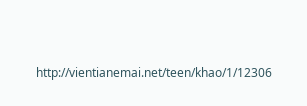http://vientianemai.net/teen/khao/1/12306